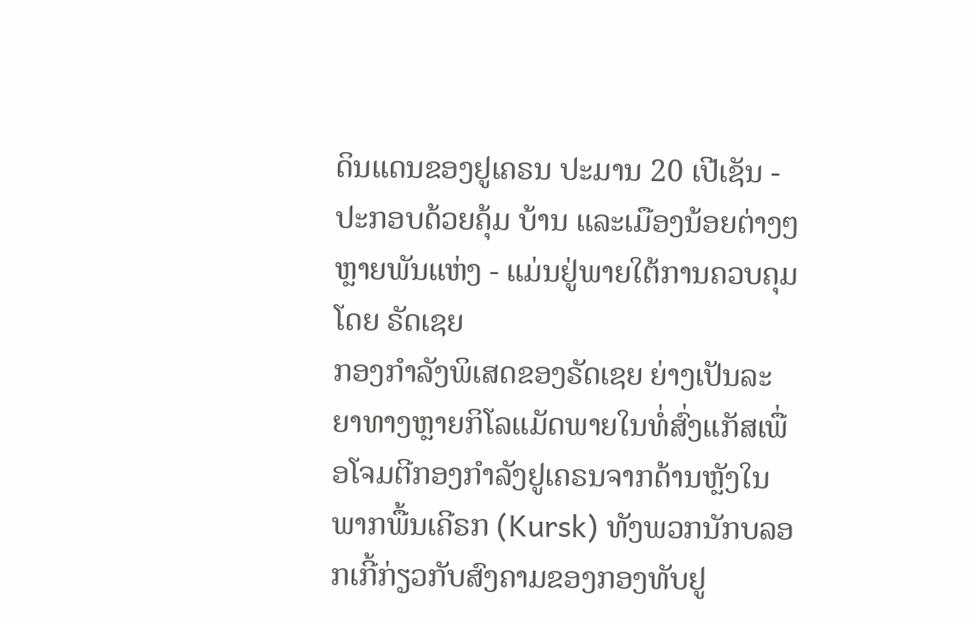ດິນແດນຂອງຢູເຄຣນ ປະມານ 20 ເປີເຊັນ - ປະກອບດ້ວຍຄຸ້ມ ບ້ານ ແລະເມືອງນ້ອຍຕ່າງໆຫຼາຍພັນແຫ່ງ - ແມ່ນຢູ່ພາຍໃຕ້ການຄວບຄຸມ ໂດຍ ຣັດເຊຍ
ກອງກຳລັງພິເສດຂອງຣັດເຊຍ ຍ່າງເປັນລະຍາທາງຫຼາຍກິໂລແມັດພາຍໃນທໍ່ສົ່ງແກັສເພື່ອໂຈມຕີກອງກຳລັງຢູເຄຣນຈາກດ້ານຫຼັງໃນພາກພື້ນເຄີຣກ (Kursk) ທັງພວກນັກບລອກເກີ້ກ່ຽວກັບສົງຄາມຂອງກອງທັບຢູ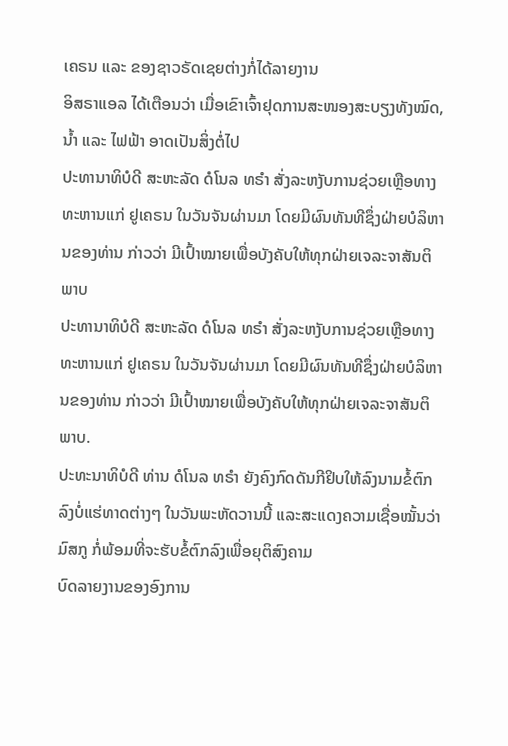ເຄຣນ ແລະ ຂອງຊາວຣັດເຊຍຕ່າງກໍ່ໄດ້ລາຍງານ
ອິສຣາແອລ ໄດ້ເຕືອນວ່າ ເມື່ອເຂົາເຈົ້າຢຸດການສະໜອງສະບຽງທັງໝົດ, ນ້ຳ ແລະ ໄຟຟ້າ ອາດເປັນສິ່ງຕໍ່ໄປ
ປະທານາທິບໍດີ ສະຫະລັດ ດໍໂນລ ທຣໍາ ສັ່ງລະຫງັບການຊ່ວຍເຫຼືອທາງທະຫານແກ່ ຢູເຄຣນ ໃນວັນຈັນຜ່ານມາ ໂດຍມີຜົນທັນທີຊຶ່ງຝ່າຍບໍລິຫານຂອງທ່ານ ກ່າວວ່າ ມີເປົ້າໝາຍເພື່ອບັງຄັບໃຫ້ທຸກຝ່າຍເຈລະຈາສັນຕິພາບ
ປະທານາທິບໍດີ ສະຫະລັດ ດໍໂນລ ທຣໍາ ສັ່ງລະຫງັບການຊ່ວຍເຫຼືອທາງທະຫານແກ່ ຢູເຄຣນ ໃນວັນຈັນຜ່ານມາ ໂດຍມີຜົນທັນທີຊຶ່ງຝ່າຍບໍລິຫານຂອງທ່ານ ກ່າວວ່າ ມີເປົ້າໝາຍເພື່ອບັງຄັບໃຫ້ທຸກຝ່າຍເຈລະຈາສັນຕິພາບ.
ປະທະນາທິບໍດີ ທ່ານ ດໍໂນລ ທຣໍາ ຍັງຄົງກົດດັນກີຢິບໃຫ້ລົງນາມຂໍ້ຕົກລົງບໍ່ແຮ່ທາດຕ່າງໆ ໃນວັນພະຫັດວານນີ້ ແລະສະແດງຄວາມເຊື່ອໝັ້ນວ່າ ມົສກູ ກໍ່ພ້ອມທີ່ຈະຮັບຂໍ້ຕົກລົງເພື່ອຍຸຕິສົງຄາມ
ບົດລາຍງານຂອງອົງການ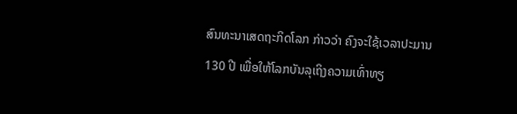ສົນທະນາເສດຖະກິດໂລກ ກ່າວວ່າ ຄົງຈະໃຊ້ເວລາປະມານ 130 ປີ ເພື່ອໃຫ້ໂລກບັນລຸເຖິງຄວາມເທົ່າທຽ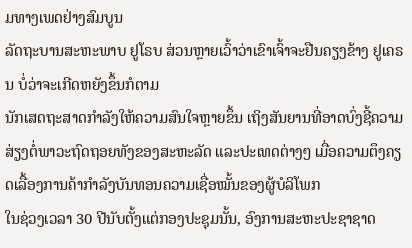ມທາງເພດຢ່າງສົມບູນ
ລັດຖະບານສະຫະພາບ ຢູໂຣບ ສ່ວນຫຼາຍເວົ້າວ່າເຂົາເຈົ້າຈະຢືນຄຽງຂ້າງ ຢູເຄຣນ ບໍ່ວ່າຈະເກີດຫຍັງຂຶ້ນກໍຕາມ
ນັກເສດຖະສາດກຳລັງໃຫ້ຄວາມສົນໃຈຫຼາຍຂຶ້ນ ເຖິງສັນຍານທີ່ອາດບົ່ງຊີ້ຄວາມສ່ຽງຕໍ່ພາວະຖົດຖອຍທັງຂອງສະຫະລັດ ແລະປະເທດຕ່າງໆ ເມື່ອຄວາມຕຶງຄຽດເລື້ອງການຄ້າກຳລັງບັນທອນຄວາມເຊື່ອໝັ້ນຂອງຜູ້ບໍລິໂພກ
ໃນຊ່ວງເວລາ 30 ປີນັບຕັ້ງແຕ່ກອງປະຊຸມນັ້ນ, ອົງການສະຫະປະຊາຊາດ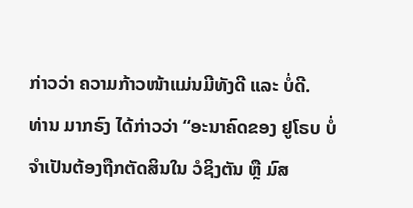ກ່າວວ່າ ຄວາມກ້າວໜ້າແມ່ນມີທັງດີ ແລະ ບໍ່ດີ.
ທ່ານ ມາກຣົງ ໄດ້ກ່າວວ່າ “ອະນາຄົດຂອງ ຢູໂຣບ ບໍ່ຈຳເປັນຕ້ອງຖືກຕັດສິນໃນ ວໍຊິງຕັນ ຫຼື ມົສ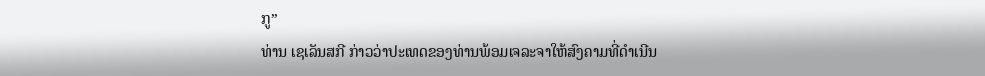ກູ”
ທ່ານ ເຊເລັນສກີ ກ່າວວ່າປະເທດຂອງທ່ານພ້ອມເຈລະຈາໃຫ້ສົງຄາມທີ່ດຳເນີນ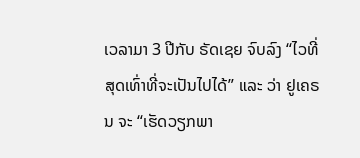ເວລາມາ 3 ປີກັບ ຣັດເຊຍ ຈົບລົງ “ໄວທີ່ສຸດເທົ່າທີ່ຈະເປັນໄປໄດ້” ແລະ ວ່າ ຢູເຄຣນ ຈະ “ເຮັດວຽກພາ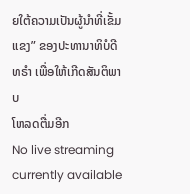ຍໃຕ້ຄວາມເປັນຜູ້ນຳທີ່ເຂັ້ມແຂງ” ຂອງປະທານາທິບໍດີ ທຣຳ ເພື່ອໃຫ້ເກີດສັນຕິພາບ
ໂຫລດຕື່ມອີກ
No live streaming currently available